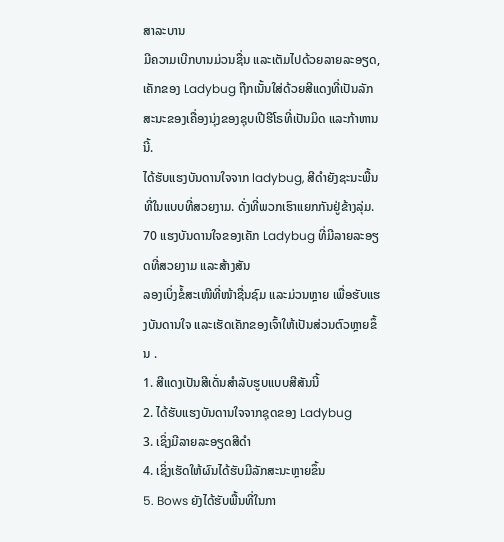ສາລະບານ
ມີຄວາມເບີກບານມ່ວນຊື່ນ ແລະເຕັມໄປດ້ວຍລາຍລະອຽດ, ເຄັກຂອງ Ladybug ຖືກເນັ້ນໃສ່ດ້ວຍສີແດງທີ່ເປັນລັກສະນະຂອງເຄື່ອງນຸ່ງຂອງຊຸບເປີຮີໂຣທີ່ເປັນມິດ ແລະກ້າຫານນີ້.
ໄດ້ຮັບແຮງບັນດານໃຈຈາກ ladybug, ສີດໍາຍັງຊະນະພື້ນທີ່ໃນແບບທີ່ສວຍງາມ. ດັ່ງທີ່ພວກເຮົາແຍກກັນຢູ່ຂ້າງລຸ່ມ.
70 ແຮງບັນດານໃຈຂອງເຄັກ Ladybug ທີ່ມີລາຍລະອຽດທີ່ສວຍງາມ ແລະສ້າງສັນ
ລອງເບິ່ງຂໍ້ສະເໜີທີ່ໜ້າຊື່ນຊົມ ແລະມ່ວນຫຼາຍ ເພື່ອຮັບແຮງບັນດານໃຈ ແລະເຮັດເຄັກຂອງເຈົ້າໃຫ້ເປັນສ່ວນຕົວຫຼາຍຂຶ້ນ .
1. ສີແດງເປັນສີເດັ່ນສຳລັບຮູບແບບສີສັນນີ້
2. ໄດ້ຮັບແຮງບັນດານໃຈຈາກຊຸດຂອງ Ladybug
3. ເຊິ່ງມີລາຍລະອຽດສີດຳ
4. ເຊິ່ງເຮັດໃຫ້ຜົນໄດ້ຮັບມີລັກສະນະຫຼາຍຂຶ້ນ
5. Bows ຍັງໄດ້ຮັບພື້ນທີ່ໃນກາ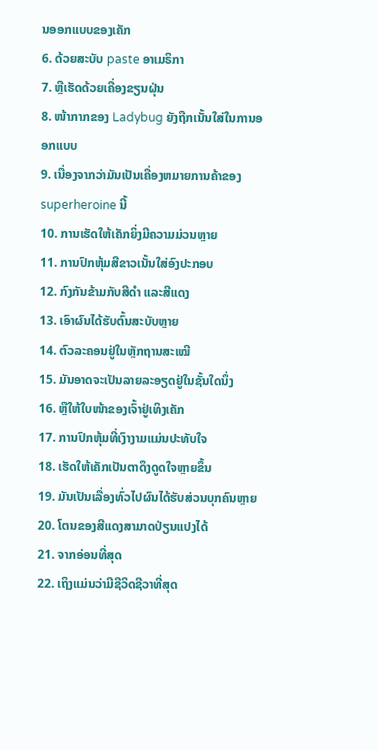ນອອກແບບຂອງເຄັກ
6. ດ້ວຍສະບັບ paste ອາເມຣິກາ
7. ຫຼືເຮັດດ້ວຍເຄື່ອງຂຽນຝຸ່ນ
8. ໜ້າກາກຂອງ Ladybug ຍັງຖືກເນັ້ນໃສ່ໃນການອອກແບບ
9. ເນື່ອງຈາກວ່າມັນເປັນເຄື່ອງຫມາຍການຄ້າຂອງ superheroine ນີ້
10. ການເຮັດໃຫ້ເຄັກຍິ່ງມີຄວາມມ່ວນຫຼາຍ
11. ການປົກຫຸ້ມສີຂາວເນັ້ນໃສ່ອົງປະກອບ
12. ກົງກັນຂ້າມກັບສີດໍາ ແລະສີແດງ
13. ເອົາຜົນໄດ້ຮັບຕົ້ນສະບັບຫຼາຍ
14. ຕົວລະຄອນຢູ່ໃນຫຼັກຖານສະເໝີ
15. ມັນອາດຈະເປັນລາຍລະອຽດຢູ່ໃນຊັ້ນໃດນຶ່ງ
16. ຫຼືໃຫ້ໃບໜ້າຂອງເຈົ້າຢູ່ເທິງເຄັກ
17. ການປົກຫຸ້ມທີ່ເງົາງາມແມ່ນປະທັບໃຈ
18. ເຮັດໃຫ້ເຄັກເປັນຕາດຶງດູດໃຈຫຼາຍຂຶ້ນ
19. ມັນເປັນເລື່ອງທົ່ວໄປຜົນໄດ້ຮັບສ່ວນບຸກຄົນຫຼາຍ
20. ໂຕນຂອງສີແດງສາມາດປ່ຽນແປງໄດ້
21. ຈາກອ່ອນທີ່ສຸດ
22. ເຖິງແມ່ນວ່າມີຊີວິດຊີວາທີ່ສຸດ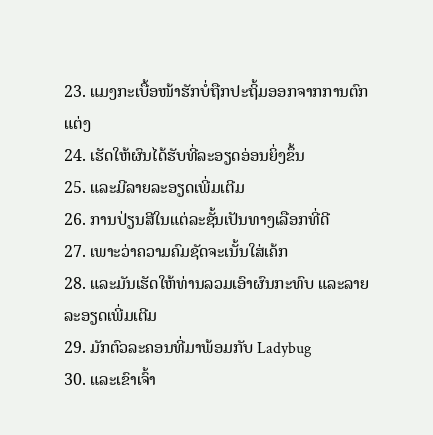23. ແມງກະເບື້ອໜ້າຮັກບໍ່ຖືກປະຖິ້ມອອກຈາກການຕົກແຕ່ງ
24. ເຮັດໃຫ້ຜົນໄດ້ຮັບທີ່ລະອຽດອ່ອນຍິ່ງຂຶ້ນ
25. ແລະມີລາຍລະອຽດເພີ່ມເຕີມ
26. ການປ່ຽນສີໃນແຕ່ລະຊັ້ນເປັນທາງເລືອກທີ່ດີ
27. ເພາະວ່າຄວາມຄົມຊັດຈະເນັ້ນໃສ່ເຄ້ກ
28. ແລະມັນເຮັດໃຫ້ທ່ານລວມເອົາຜົນກະທົບ ແລະລາຍລະອຽດເພີ່ມເຕີມ
29. ມັກຕົວລະຄອນທີ່ມາພ້ອມກັບ Ladybug
30. ແລະເຂົາເຈົ້າ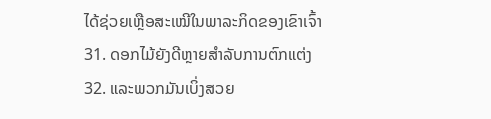ໄດ້ຊ່ວຍເຫຼືອສະເໝີໃນພາລະກິດຂອງເຂົາເຈົ້າ
31. ດອກໄມ້ຍັງດີຫຼາຍສໍາລັບການຕົກແຕ່ງ
32. ແລະພວກມັນເບິ່ງສວຍ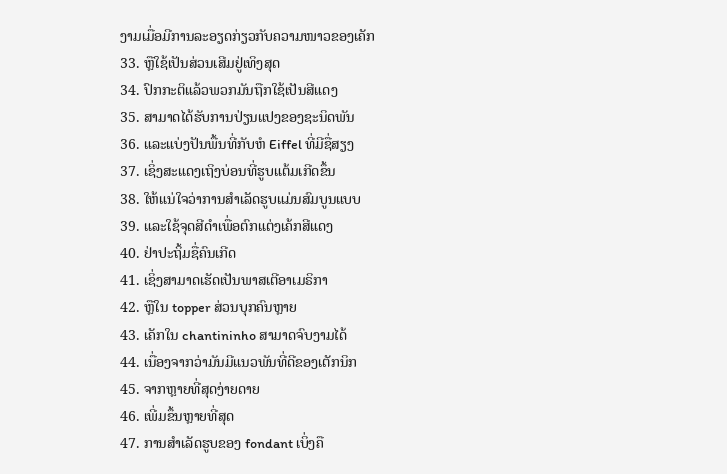ງາມເມື່ອມີການລະອຽດກ່ຽວກັບຄວາມໜາວຂອງເຄັກ
33. ຫຼືໃຊ້ເປັນສ່ວນເສີມຢູ່ເທິງສຸດ
34. ປົກກະຕິແລ້ວພວກມັນຖືກໃຊ້ເປັນສີແດງ
35. ສາມາດໄດ້ຮັບການປ່ຽນແປງຂອງຊະນິດພັນ
36. ແລະແບ່ງປັນພື້ນທີ່ກັບຫໍ Eiffel ທີ່ມີຊື່ສຽງ
37. ເຊິ່ງສະແດງເຖິງບ່ອນທີ່ຮູບແຕ້ມເກີດຂຶ້ນ
38. ໃຫ້ແນ່ໃຈວ່າການສໍາເລັດຮູບແມ່ນສົມບູນແບບ
39. ແລະໃຊ້ຈຸດສີດຳເພື່ອຕົກແຕ່ງເຄ້ກສີແດງ
40. ຢ່າປະຖິ້ມຊື່ຄົນເກີດ
41. ເຊິ່ງສາມາດເຮັດເປັນພາສເຕີອາເມຣິກາ
42. ຫຼືໃນ topper ສ່ວນບຸກຄົນຫຼາຍ
43. ເຄັກໃນ chantininho ສາມາດຈົບງາມໄດ້
44. ເນື່ອງຈາກວ່າມັນມີແນວພັນທີ່ດີຂອງເຕັກນິກ
45. ຈາກຫຼາຍທີ່ສຸດງ່າຍດາຍ
46. ເພີ່ມຂຶ້ນຫຼາຍທີ່ສຸດ
47. ການສໍາເລັດຮູບຂອງ fondant ເບິ່ງຄື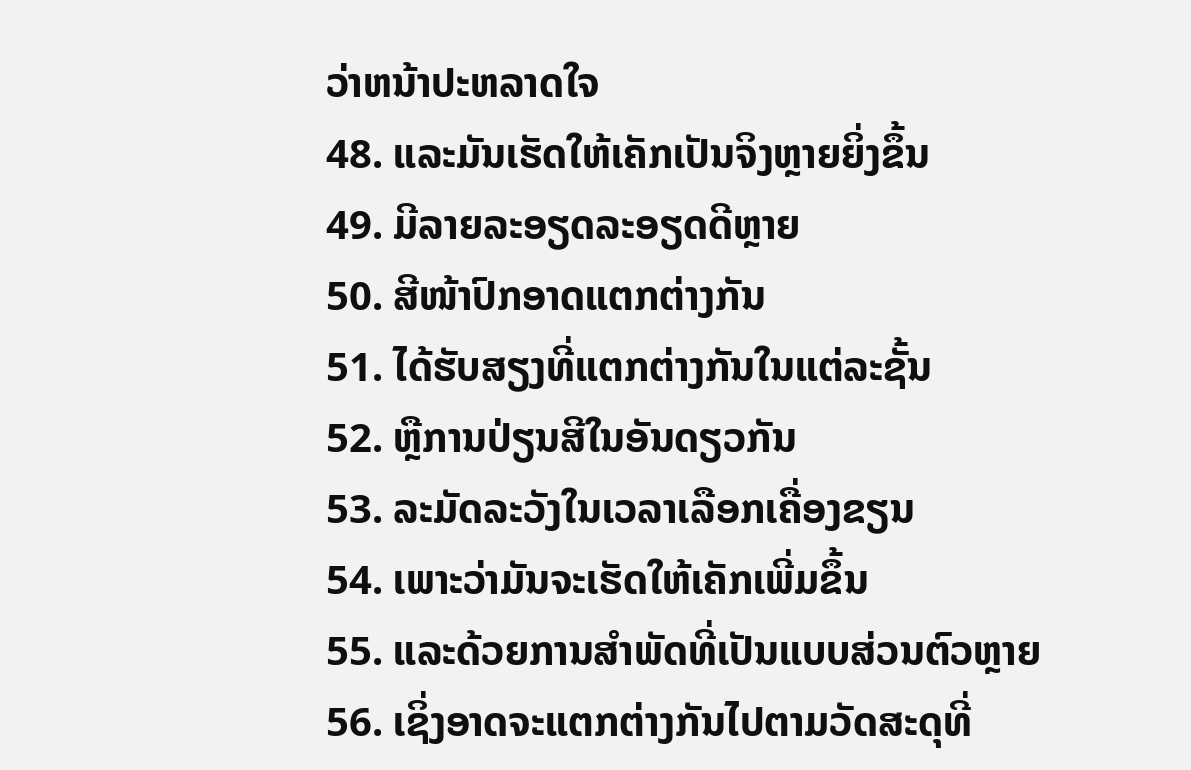ວ່າຫນ້າປະຫລາດໃຈ
48. ແລະມັນເຮັດໃຫ້ເຄັກເປັນຈິງຫຼາຍຍິ່ງຂຶ້ນ
49. ມີລາຍລະອຽດລະອຽດດີຫຼາຍ
50. ສີໜ້າປົກອາດແຕກຕ່າງກັນ
51. ໄດ້ຮັບສຽງທີ່ແຕກຕ່າງກັນໃນແຕ່ລະຊັ້ນ
52. ຫຼືການປ່ຽນສີໃນອັນດຽວກັນ
53. ລະມັດລະວັງໃນເວລາເລືອກເຄື່ອງຂຽນ
54. ເພາະວ່າມັນຈະເຮັດໃຫ້ເຄັກເພີ່ມຂຶ້ນ
55. ແລະດ້ວຍການສໍາພັດທີ່ເປັນແບບສ່ວນຕົວຫຼາຍ
56. ເຊິ່ງອາດຈະແຕກຕ່າງກັນໄປຕາມວັດສະດຸທີ່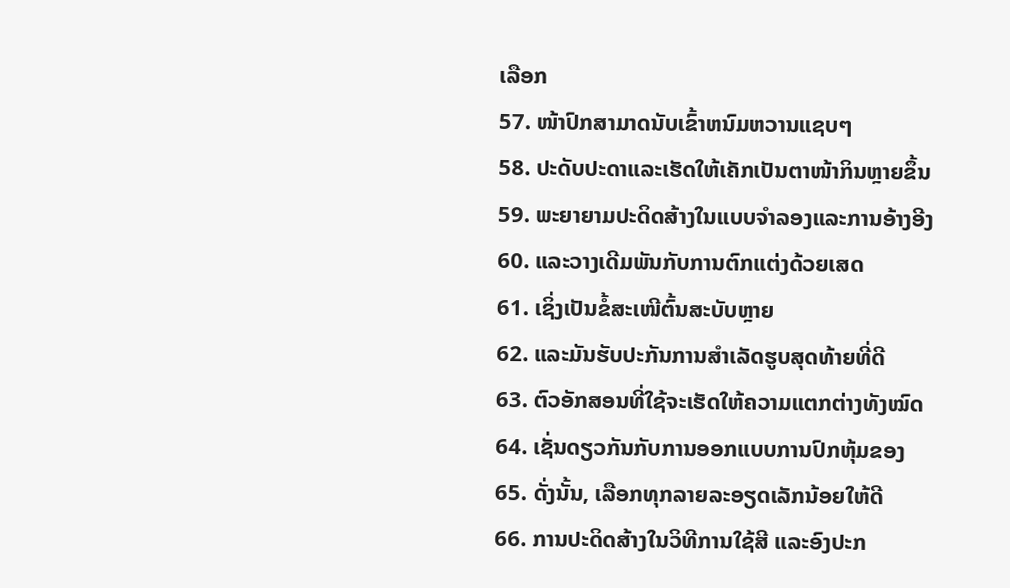ເລືອກ
57. ໜ້າປົກສາມາດນັບເຂົ້າຫນົມຫວານແຊບໆ
58. ປະດັບປະດາແລະເຮັດໃຫ້ເຄັກເປັນຕາໜ້າກິນຫຼາຍຂຶ້ນ
59. ພະຍາຍາມປະດິດສ້າງໃນແບບຈໍາລອງແລະການອ້າງອີງ
60. ແລະວາງເດີມພັນກັບການຕົກແຕ່ງດ້ວຍເສດ
61. ເຊິ່ງເປັນຂໍ້ສະເໜີຕົ້ນສະບັບຫຼາຍ
62. ແລະມັນຮັບປະກັນການສໍາເລັດຮູບສຸດທ້າຍທີ່ດີ
63. ຕົວອັກສອນທີ່ໃຊ້ຈະເຮັດໃຫ້ຄວາມແຕກຕ່າງທັງໝົດ
64. ເຊັ່ນດຽວກັນກັບການອອກແບບການປົກຫຸ້ມຂອງ
65. ດັ່ງນັ້ນ, ເລືອກທຸກລາຍລະອຽດເລັກນ້ອຍໃຫ້ດີ
66. ການປະດິດສ້າງໃນວິທີການໃຊ້ສີ ແລະອົງປະກ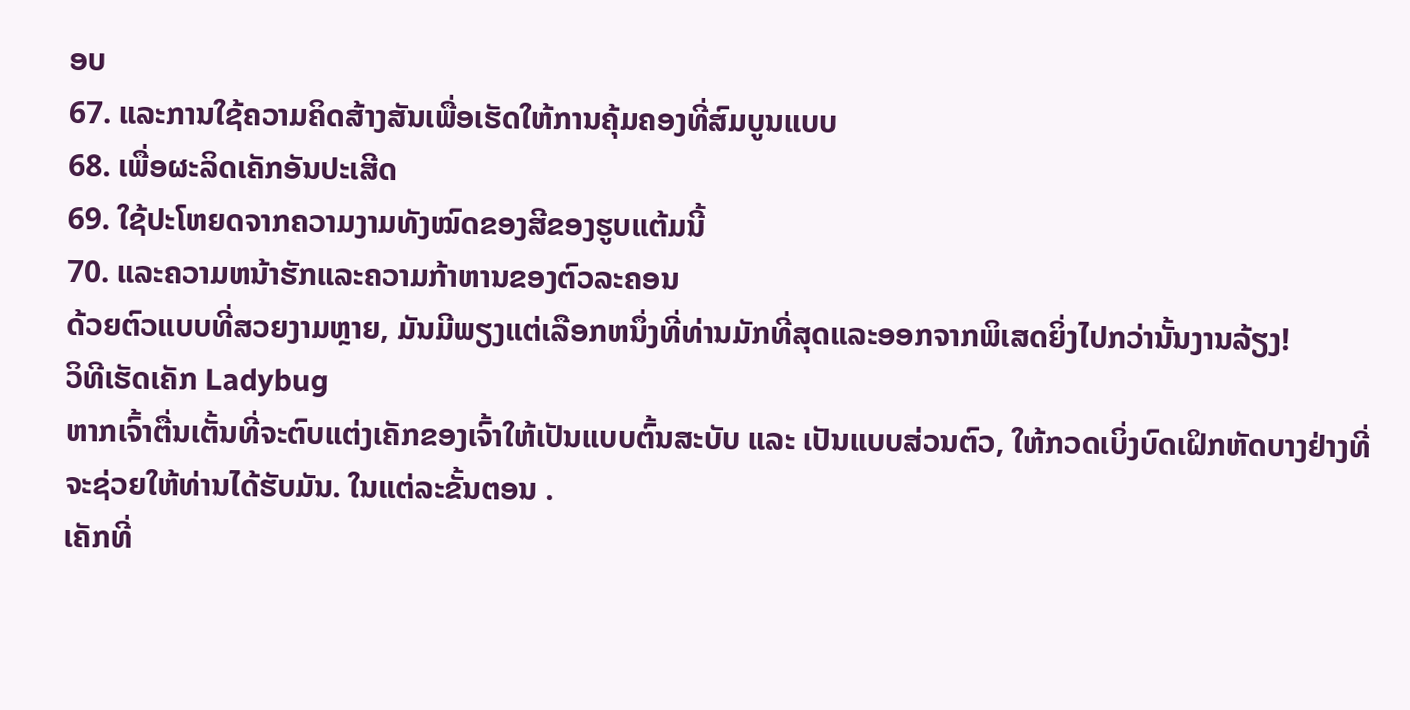ອບ
67. ແລະການໃຊ້ຄວາມຄິດສ້າງສັນເພື່ອເຮັດໃຫ້ການຄຸ້ມຄອງທີ່ສົມບູນແບບ
68. ເພື່ອຜະລິດເຄັກອັນປະເສີດ
69. ໃຊ້ປະໂຫຍດຈາກຄວາມງາມທັງໝົດຂອງສີຂອງຮູບແຕ້ມນີ້
70. ແລະຄວາມຫນ້າຮັກແລະຄວາມກ້າຫານຂອງຕົວລະຄອນ
ດ້ວຍຕົວແບບທີ່ສວຍງາມຫຼາຍ, ມັນມີພຽງແຕ່ເລືອກຫນຶ່ງທີ່ທ່ານມັກທີ່ສຸດແລະອອກຈາກພິເສດຍິ່ງໄປກວ່ານັ້ນງານລ້ຽງ!
ວິທີເຮັດເຄັກ Ladybug
ຫາກເຈົ້າຕື່ນເຕັ້ນທີ່ຈະຕົບແຕ່ງເຄັກຂອງເຈົ້າໃຫ້ເປັນແບບຕົ້ນສະບັບ ແລະ ເປັນແບບສ່ວນຕົວ, ໃຫ້ກວດເບິ່ງບົດເຝິກຫັດບາງຢ່າງທີ່ຈະຊ່ວຍໃຫ້ທ່ານໄດ້ຮັບມັນ. ໃນແຕ່ລະຂັ້ນຕອນ .
ເຄັກທີ່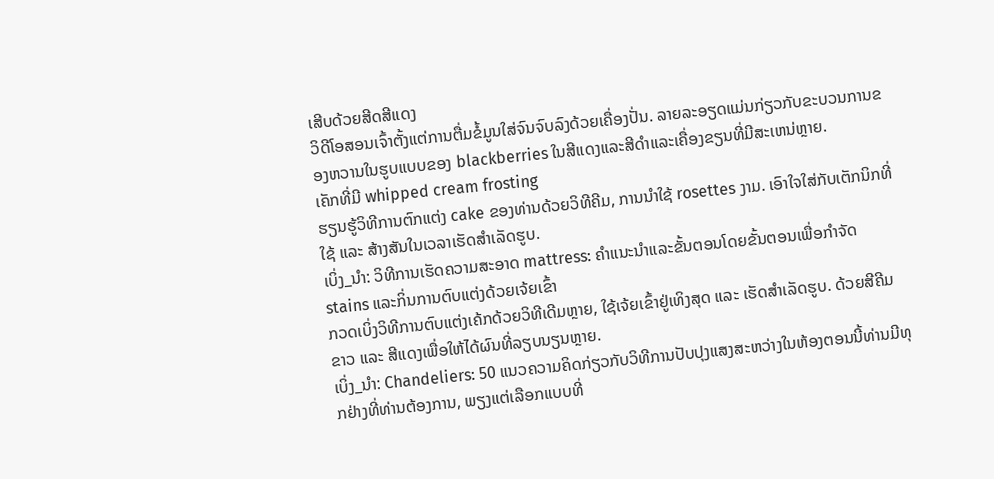ເສີບດ້ວຍສີດສີແດງ
ວິດີໂອສອນເຈົ້າຕັ້ງແຕ່ການຕື່ມຂໍ້ມູນໃສ່ຈົນຈົບລົງດ້ວຍເຄື່ອງປັ່ນ. ລາຍລະອຽດແມ່ນກ່ຽວກັບຂະບວນການຂອງຫວານໃນຮູບແບບຂອງ blackberries ໃນສີແດງແລະສີດໍາແລະເຄື່ອງຂຽນທີ່ມີສະເຫນ່ຫຼາຍ.
ເຄັກທີ່ມີ whipped cream frosting
ຮຽນຮູ້ວິທີການຕົກແຕ່ງ cake ຂອງທ່ານດ້ວຍວິທີຄີມ, ການນໍາໃຊ້ rosettes ງາມ. ເອົາໃຈໃສ່ກັບເຕັກນິກທີ່ໃຊ້ ແລະ ສ້າງສັນໃນເວລາເຮັດສໍາເລັດຮູບ.
ເບິ່ງ_ນຳ: ວິທີການເຮັດຄວາມສະອາດ mattress: ຄໍາແນະນໍາແລະຂັ້ນຕອນໂດຍຂັ້ນຕອນເພື່ອກໍາຈັດ stains ແລະກິ່ນການຕົບແຕ່ງດ້ວຍເຈ້ຍເຂົ້າ
ກວດເບິ່ງວິທີການຕົບແຕ່ງເຄ້ກດ້ວຍວິທີເດີມຫຼາຍ, ໃຊ້ເຈ້ຍເຂົ້າຢູ່ເທິງສຸດ ແລະ ເຮັດສໍາເລັດຮູບ. ດ້ວຍສີຄີມຂາວ ແລະ ສີແດງເພື່ອໃຫ້ໄດ້ຜົນທີ່ລຽບນຽນຫຼາຍ.
ເບິ່ງ_ນຳ: Chandeliers: 50 ແນວຄວາມຄິດກ່ຽວກັບວິທີການປັບປຸງແສງສະຫວ່າງໃນຫ້ອງຕອນນີ້ທ່ານມີທຸກຢ່າງທີ່ທ່ານຕ້ອງການ, ພຽງແຕ່ເລືອກແບບທີ່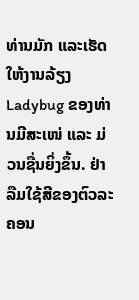ທ່ານມັກ ແລະເຮັດໃຫ້ງານລ້ຽງ Ladybug ຂອງທ່ານມີສະເໜ່ ແລະ ມ່ວນຊື່ນຍິ່ງຂຶ້ນ. ຢ່າລືມໃຊ້ສີຂອງຕົວລະຄອນ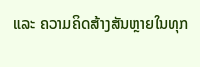ແລະ ຄວາມຄິດສ້າງສັນຫຼາຍໃນທຸກ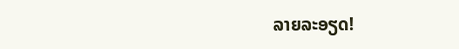ລາຍລະອຽດ!